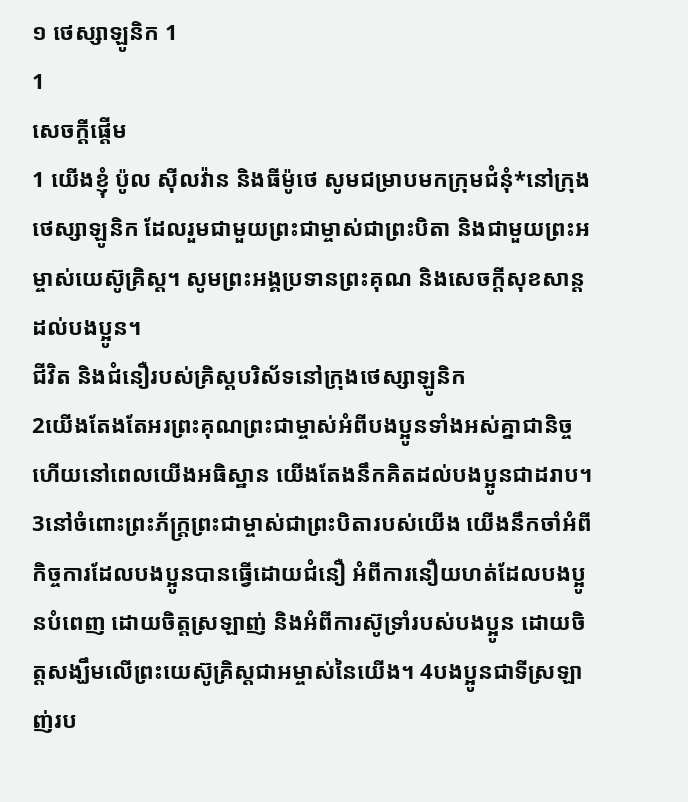១ ថេស្សាឡូនិក 1
1
សេចក្ដីផ្ដើម
1 យើងខ្ញុំ ប៉ូល ស៊ីលវ៉ាន និងធីម៉ូថេ សូមជម្រាបមកក្រុមជំនុំ*នៅក្រុងថេស្សាឡូនិក ដែលរួមជាមួយព្រះជាម្ចាស់ជាព្រះបិតា និងជាមួយព្រះអម្ចាស់យេស៊ូគ្រិស្ត។ សូមព្រះអង្គប្រទានព្រះគុណ និងសេចក្ដីសុខសាន្តដល់បងប្អូន។
ជីវិត និងជំនឿរបស់គ្រិស្តបរិស័ទនៅក្រុងថេស្សាឡូនិក
2យើងតែងតែអរព្រះគុណព្រះជាម្ចាស់អំពីបងប្អូនទាំងអស់គ្នាជានិច្ច ហើយនៅពេលយើងអធិស្ឋាន យើងតែងនឹកគិតដល់បងប្អូនជាដរាប។ 3នៅចំពោះព្រះភ័ក្ត្រព្រះជាម្ចាស់ជាព្រះបិតារបស់យើង យើងនឹកចាំអំពីកិច្ចការដែលបងប្អូនបានធ្វើដោយជំនឿ អំពីការនឿយហត់ដែលបងប្អូនបំពេញ ដោយចិត្តស្រឡាញ់ និងអំពីការស៊ូទ្រាំរបស់បងប្អូន ដោយចិត្តសង្ឃឹមលើព្រះយេស៊ូគ្រិស្តជាអម្ចាស់នៃយើង។ 4បងប្អូនជាទីស្រឡាញ់រប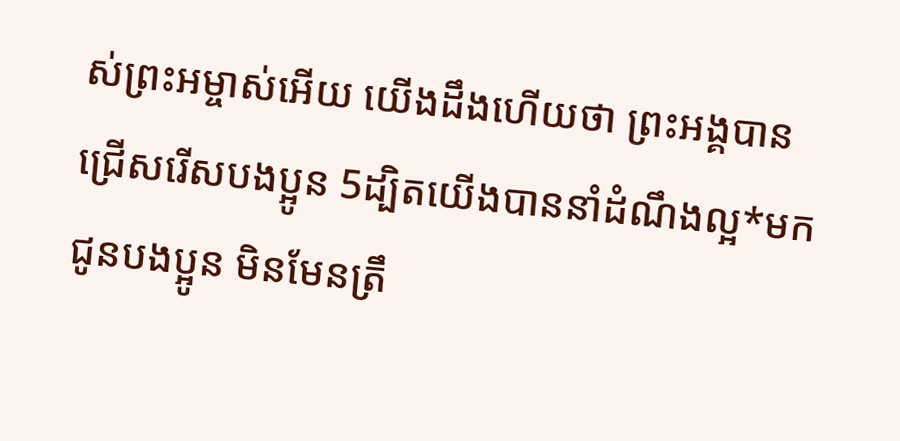ស់ព្រះអម្ចាស់អើយ យើងដឹងហើយថា ព្រះអង្គបានជ្រើសរើសបងប្អូន 5ដ្បិតយើងបាននាំដំណឹងល្អ*មកជូនបងប្អូន មិនមែនត្រឹ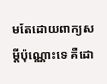មតែដោយពាក្យសម្ដីប៉ុណ្ណោះទេ គឺដោ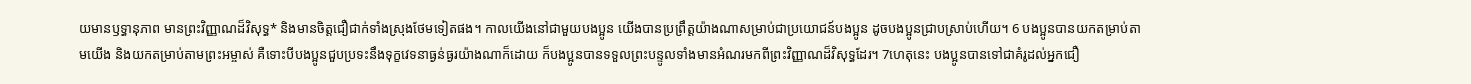យមានឫទ្ធានុភាព មានព្រះវិញ្ញាណដ៏វិសុទ្ធ* និងមានចិត្តជឿជាក់ទាំងស្រុងថែមទៀតផង។ កាលយើងនៅជាមួយបងប្អូន យើងបានប្រព្រឹត្តយ៉ាងណាសម្រាប់ជាប្រយោជន៍បងប្អូន ដូចបងប្អូនជ្រាបស្រាប់ហើយ។ 6 បងប្អូនបានយកតម្រាប់តាមយើង និងយកតម្រាប់តាមព្រះអម្ចាស់ គឺទោះបីបងប្អូនជួបប្រទះនឹងទុក្ខវេទនាធ្ងន់ធ្ងរយ៉ាងណាក៏ដោយ ក៏បងប្អូនបានទទួលព្រះបន្ទូលទាំងមានអំណរមកពីព្រះវិញ្ញាណដ៏វិសុទ្ធដែរ។ 7ហេតុនេះ បងប្អូនបានទៅជាគំរូដល់អ្នកជឿ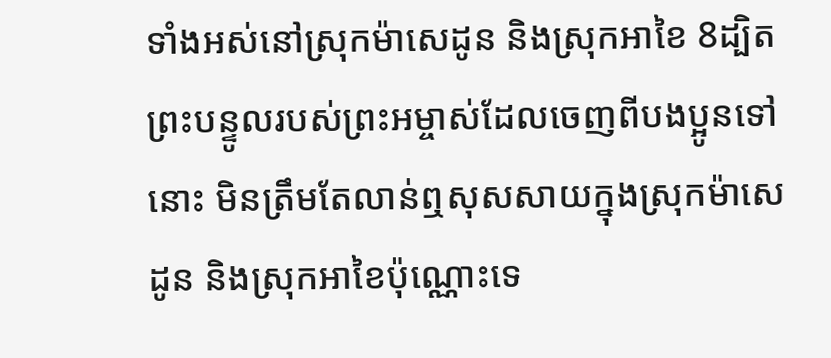ទាំងអស់នៅស្រុកម៉ាសេដូន និងស្រុកអាខៃ 8ដ្បិតព្រះបន្ទូលរបស់ព្រះអម្ចាស់ដែលចេញពីបងប្អូនទៅនោះ មិនត្រឹមតែលាន់ឮសុសសាយក្នុងស្រុកម៉ាសេដូន និងស្រុកអាខៃប៉ុណ្ណោះទេ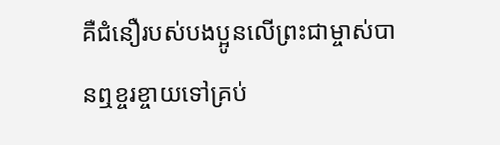គឺជំនឿរបស់បងប្អូនលើព្រះជាម្ចាស់បានឮខ្ចរខ្ចាយទៅគ្រប់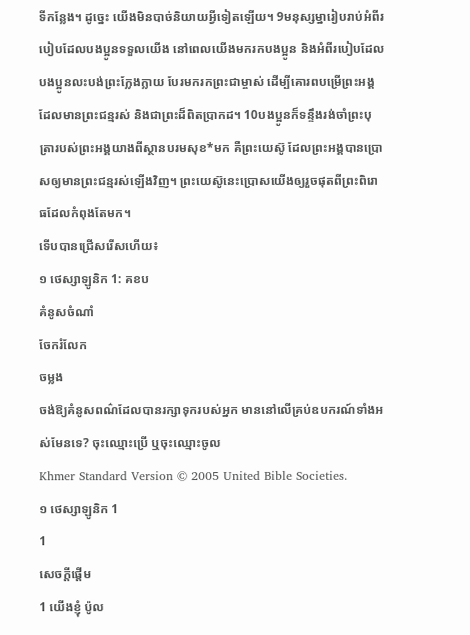ទីកន្លែង។ ដូច្នេះ យើងមិនបាច់និយាយអ្វីទៀតឡើយ។ 9មនុស្សម្នារៀបរាប់អំពីរបៀបដែលបងប្អូនទទួលយើង នៅពេលយើងមករកបងប្អូន និងអំពីរបៀបដែលបងប្អូនលះបង់ព្រះក្លែងក្លាយ បែរមករកព្រះជាម្ចាស់ ដើម្បីគោរពបម្រើព្រះអង្គដែលមានព្រះជន្មរស់ និងជាព្រះដ៏ពិតប្រាកដ។ 10បងប្អូនក៏ទន្ទឹងរង់ចាំព្រះបុត្រារបស់ព្រះអង្គយាងពីស្ថានបរមសុខ*មក គឺព្រះយេស៊ូ ដែលព្រះអង្គបានប្រោសឲ្យមានព្រះជន្មរស់ឡើងវិញ។ ព្រះយេស៊ូនេះប្រោសយើងឲ្យរួចផុតពីព្រះពិរោធដែលកំពុងតែមក។
ទើបបានជ្រើសរើសហើយ៖
១ ថេស្សាឡូនិក 1: គខប
គំនូសចំណាំ
ចែករំលែក
ចម្លង
ចង់ឱ្យគំនូសពណ៌ដែលបានរក្សាទុករបស់អ្នក មាននៅលើគ្រប់ឧបករណ៍ទាំងអស់មែនទេ? ចុះឈ្មោះប្រើ ឬចុះឈ្មោះចូល
Khmer Standard Version © 2005 United Bible Societies.
១ ថេស្សាឡូនិក 1
1
សេចក្ដីផ្ដើម
1 យើងខ្ញុំ ប៉ូល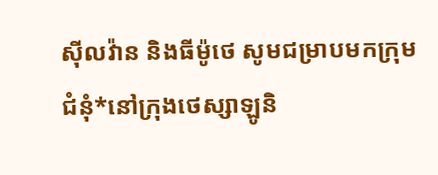ស៊ីលវ៉ាន និងធីម៉ូថេ សូមជម្រាបមកក្រុមជំនុំ*នៅក្រុងថេស្សាឡូនិ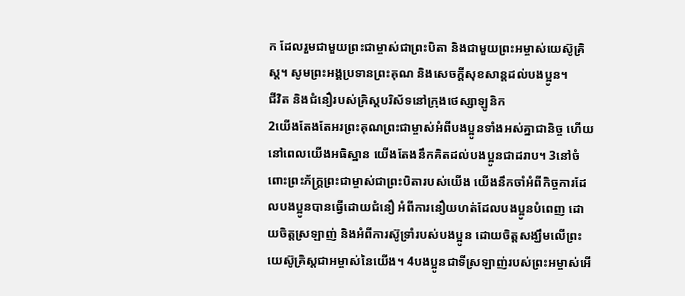ក ដែលរួមជាមួយព្រះជាម្ចាស់ជាព្រះបិតា និងជាមួយព្រះអម្ចាស់យេស៊ូគ្រិស្ត។ សូមព្រះអង្គប្រទានព្រះគុណ និងសេចក្ដីសុខសាន្តដល់បងប្អូន។
ជីវិត និងជំនឿរបស់គ្រិស្តបរិស័ទនៅក្រុងថេស្សាឡូនិក
2យើងតែងតែអរព្រះគុណព្រះជាម្ចាស់អំពីបងប្អូនទាំងអស់គ្នាជានិច្ច ហើយនៅពេលយើងអធិស្ឋាន យើងតែងនឹកគិតដល់បងប្អូនជាដរាប។ 3នៅចំពោះព្រះភ័ក្ត្រព្រះជាម្ចាស់ជាព្រះបិតារបស់យើង យើងនឹកចាំអំពីកិច្ចការដែលបងប្អូនបានធ្វើដោយជំនឿ អំពីការនឿយហត់ដែលបងប្អូនបំពេញ ដោយចិត្តស្រឡាញ់ និងអំពីការស៊ូទ្រាំរបស់បងប្អូន ដោយចិត្តសង្ឃឹមលើព្រះយេស៊ូគ្រិស្តជាអម្ចាស់នៃយើង។ 4បងប្អូនជាទីស្រឡាញ់របស់ព្រះអម្ចាស់អើ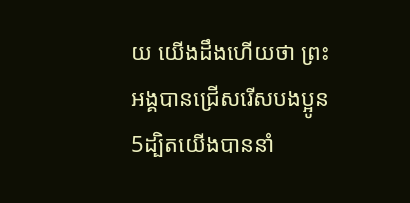យ យើងដឹងហើយថា ព្រះអង្គបានជ្រើសរើសបងប្អូន 5ដ្បិតយើងបាននាំ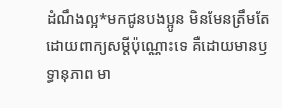ដំណឹងល្អ*មកជូនបងប្អូន មិនមែនត្រឹមតែដោយពាក្យសម្ដីប៉ុណ្ណោះទេ គឺដោយមានឫទ្ធានុភាព មា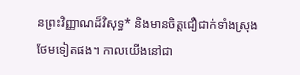នព្រះវិញ្ញាណដ៏វិសុទ្ធ* និងមានចិត្តជឿជាក់ទាំងស្រុងថែមទៀតផង។ កាលយើងនៅជា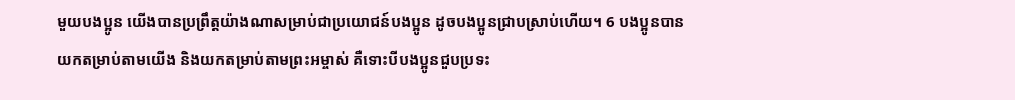មួយបងប្អូន យើងបានប្រព្រឹត្តយ៉ាងណាសម្រាប់ជាប្រយោជន៍បងប្អូន ដូចបងប្អូនជ្រាបស្រាប់ហើយ។ 6 បងប្អូនបានយកតម្រាប់តាមយើង និងយកតម្រាប់តាមព្រះអម្ចាស់ គឺទោះបីបងប្អូនជួបប្រទះ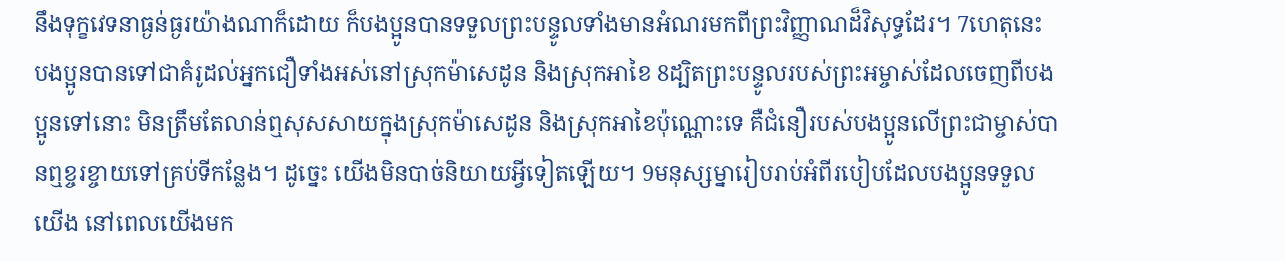នឹងទុក្ខវេទនាធ្ងន់ធ្ងរយ៉ាងណាក៏ដោយ ក៏បងប្អូនបានទទួលព្រះបន្ទូលទាំងមានអំណរមកពីព្រះវិញ្ញាណដ៏វិសុទ្ធដែរ។ 7ហេតុនេះ បងប្អូនបានទៅជាគំរូដល់អ្នកជឿទាំងអស់នៅស្រុកម៉ាសេដូន និងស្រុកអាខៃ 8ដ្បិតព្រះបន្ទូលរបស់ព្រះអម្ចាស់ដែលចេញពីបងប្អូនទៅនោះ មិនត្រឹមតែលាន់ឮសុសសាយក្នុងស្រុកម៉ាសេដូន និងស្រុកអាខៃប៉ុណ្ណោះទេ គឺជំនឿរបស់បងប្អូនលើព្រះជាម្ចាស់បានឮខ្ចរខ្ចាយទៅគ្រប់ទីកន្លែង។ ដូច្នេះ យើងមិនបាច់និយាយអ្វីទៀតឡើយ។ 9មនុស្សម្នារៀបរាប់អំពីរបៀបដែលបងប្អូនទទួលយើង នៅពេលយើងមក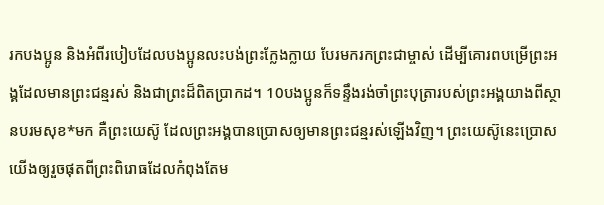រកបងប្អូន និងអំពីរបៀបដែលបងប្អូនលះបង់ព្រះក្លែងក្លាយ បែរមករកព្រះជាម្ចាស់ ដើម្បីគោរពបម្រើព្រះអង្គដែលមានព្រះជន្មរស់ និងជាព្រះដ៏ពិតប្រាកដ។ 10បងប្អូនក៏ទន្ទឹងរង់ចាំព្រះបុត្រារបស់ព្រះអង្គយាងពីស្ថានបរមសុខ*មក គឺព្រះយេស៊ូ ដែលព្រះអង្គបានប្រោសឲ្យមានព្រះជន្មរស់ឡើងវិញ។ ព្រះយេស៊ូនេះប្រោសយើងឲ្យរួចផុតពីព្រះពិរោធដែលកំពុងតែម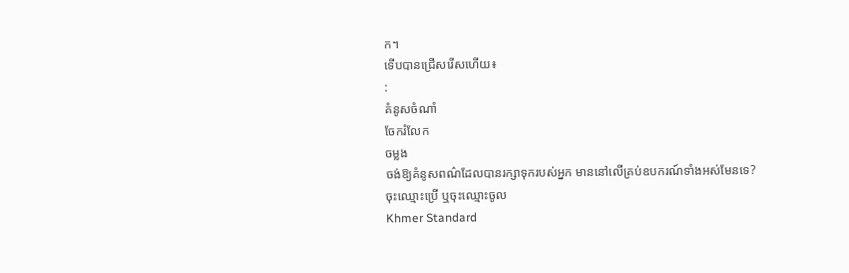ក។
ទើបបានជ្រើសរើសហើយ៖
:
គំនូសចំណាំ
ចែករំលែក
ចម្លង
ចង់ឱ្យគំនូសពណ៌ដែលបានរក្សាទុករបស់អ្នក មាននៅលើគ្រប់ឧបករណ៍ទាំងអស់មែនទេ? ចុះឈ្មោះប្រើ ឬចុះឈ្មោះចូល
Khmer Standard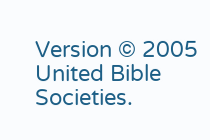Version © 2005 United Bible Societies.